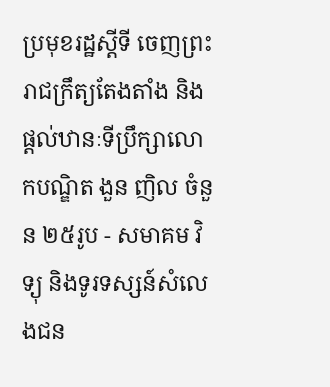ប្រមុខរដ្ឋស្តីទី ចេញព្រះរាជក្រឹត្យតែងតាំង និងផ្តល់ឋានៈទីប្រឹក្សាលោកបណ្ឌិត ងួន ញិល ចំនួន ២៥រូប - សមាគម វិទ្យុ និងទូរទស្សន៍សំលេងជន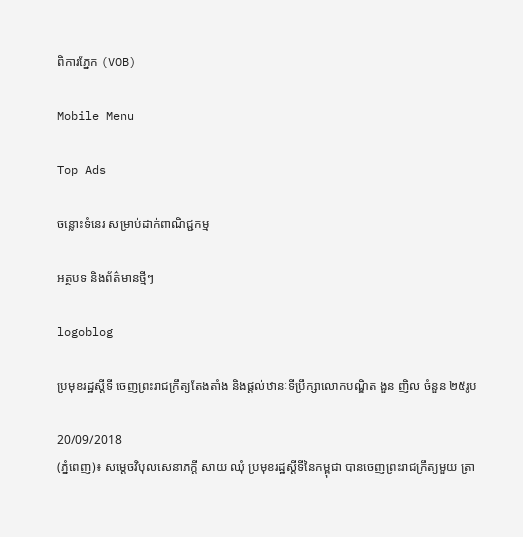ពិការភ្នែក (VOB)

Mobile Menu

Top Ads

ចន្លោះទំនេរ សម្រាប់ដាក់ពាណិជ្ជកម្ម

អត្ថបទ និងព័ត៌មានថ្មីៗ

logoblog

ប្រមុខរដ្ឋស្តីទី ចេញព្រះរាជក្រឹត្យតែងតាំង និងផ្តល់ឋានៈទីប្រឹក្សាលោកបណ្ឌិត ងួន ញិល ចំនួន ២៥រូប

20/09/2018
(ភ្នំពេញ)៖ សម្តេចវិបុលសេនាភក្តី សាយ ឈុំ ប្រមុខរដ្ឋស្តីទីនៃកម្ពុជា បានចេញព្រះរាជក្រឹត្យមួយ ត្រា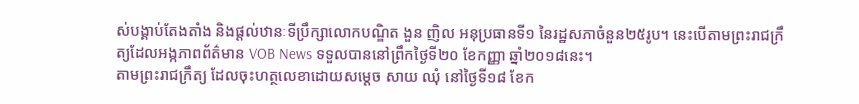ស់បង្គាប់តែងតាំង និងផ្តល់ឋានៈទីប្រឹក្សាលោកបណ្ឌិត ងួន ញិល អនុប្រធានទី១ នៃរដ្ឋសភាចំនួន២៥រូប។ នេះបើតាមព្រះរាជក្រឹត្យដែលអង្កភាពព័ត៌មាន VOB News ទទួលបាននៅព្រឹកថ្ងៃទី២០ ខែកញ្ញា ឆ្នាំ២០១៨នេះ។
តាមព្រះរាជក្រឹត្យ ដែលចុះហត្ថលេខាដោយសម្តេច សាយ ឈុំ នៅថ្ងៃទី១៨ ខែក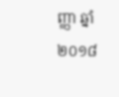ញ្ញា ឆ្នាំ២០១៨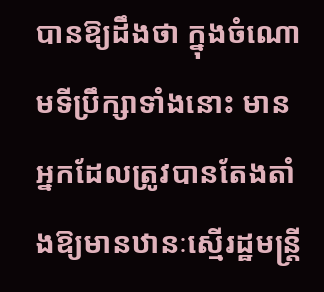បានឱ្យដឹងថា ក្នុងចំណោមទីប្រឹក្សាទាំងនោះ មានអ្នកដែលត្រូវបានតែងតាំងឱ្យមានឋានៈស្មើរដ្ឋមន្រ្តី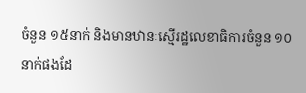ចំនួន ១៥នាក់ និងមានឋានៈស្មើរដ្ឋលេខាធិការចំនួន ១០នាក់ផងដែ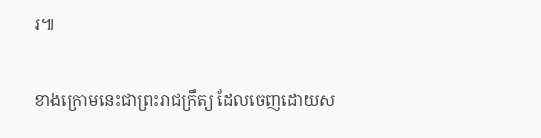រ៕

ខាងក្រោមនេះជាព្រះរាជក្រឹត្យ ដែលចេញដោយស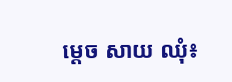ម្តេច សាយ ឈុំ៖